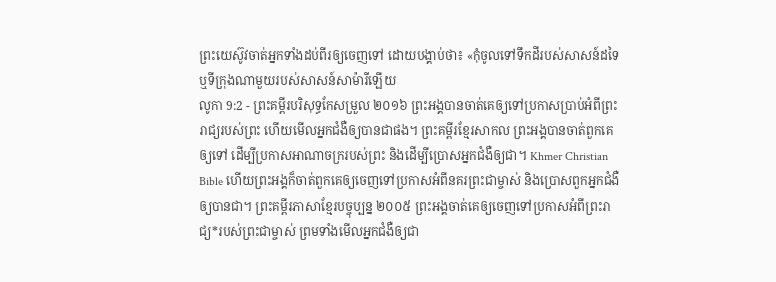ព្រះយេស៊ូវចាត់អ្នកទាំងដប់ពីរឲ្យចេញទៅ ដោយបង្គាប់ថា៖ «កុំចូលទៅទឹកដីរបស់សាសន៍ដទៃ ឬទីក្រុងណាមួយរបស់សាសន៍សាម៉ារីឡើយ
លូកា 9:2 - ព្រះគម្ពីរបរិសុទ្ធកែសម្រួល ២០១៦ ព្រះអង្គបានចាត់គេឲ្យទៅប្រកាសប្រាប់អំពីព្រះរាជ្យរបស់ព្រះ ហើយមើលអ្នកជំងឺឲ្យបានជាផង។ ព្រះគម្ពីរខ្មែរសាកល ព្រះអង្គបានចាត់ពួកគេឲ្យទៅ ដើម្បីប្រកាសអាណាចក្ររបស់ព្រះ និងដើម្បីប្រោសអ្នកជំងឺឲ្យជា។ Khmer Christian Bible ហើយព្រះអង្គក៏ចាត់ពួកគេឲ្យចេញទៅប្រកាសអំពីនគរព្រះជាម្ចាស់ និងប្រោសពួកអ្នកជំងឺឲ្យបានជា។ ព្រះគម្ពីរភាសាខ្មែរបច្ចុប្បន្ន ២០០៥ ព្រះអង្គចាត់គេឲ្យចេញទៅប្រកាសអំពីព្រះរាជ្យ*របស់ព្រះជាម្ចាស់ ព្រមទាំងមើលអ្នកជំងឺឲ្យជា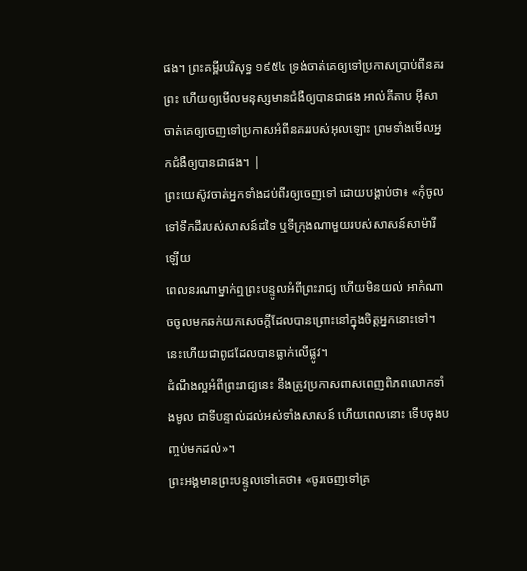ផង។ ព្រះគម្ពីរបរិសុទ្ធ ១៩៥៤ ទ្រង់ចាត់គេឲ្យទៅប្រកាសប្រាប់ពីនគរព្រះ ហើយឲ្យមើលមនុស្សមានជំងឺឲ្យបានជាផង អាល់គីតាប អ៊ីសាចាត់គេឲ្យចេញទៅប្រកាសអំពីនគររបស់អុលឡោះ ព្រមទាំងមើលអ្នកជំងឺឲ្យបានជាផង។ |
ព្រះយេស៊ូវចាត់អ្នកទាំងដប់ពីរឲ្យចេញទៅ ដោយបង្គាប់ថា៖ «កុំចូលទៅទឹកដីរបស់សាសន៍ដទៃ ឬទីក្រុងណាមួយរបស់សាសន៍សាម៉ារីឡើយ
ពេលនរណាម្នាក់ឮព្រះបន្ទូលអំពីព្រះរាជ្យ ហើយមិនយល់ អាកំណាចចូលមកឆក់យកសេចក្តីដែលបានព្រោះនៅក្នុងចិត្តអ្នកនោះទៅ។ នេះហើយជាពូជដែលបានធ្លាក់លើផ្លូវ។
ដំណឹងល្អអំពីព្រះរាជ្យនេះ នឹងត្រូវប្រកាសពាសពេញពិភពលោកទាំងមូល ជាទីបន្ទាល់ដល់អស់ទាំងសាសន៍ ហើយពេលនោះ ទើបចុងបញ្ចប់មកដល់»។
ព្រះអង្គមានព្រះបន្ទូលទៅគេថា៖ «ចូរចេញទៅគ្រ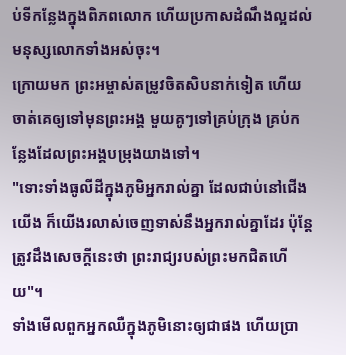ប់ទីកន្លែងក្នុងពិភពលោក ហើយប្រកាសដំណឹងល្អដល់មនុស្សលោកទាំងអស់ចុះ។
ក្រោយមក ព្រះអម្ចាស់តម្រូវចិតសិបនាក់ទៀត ហើយចាត់គេឲ្យទៅមុនព្រះអង្គ មួយគូៗទៅគ្រប់ក្រុង គ្រប់កន្លែងដែលព្រះអង្គបម្រុងយាងទៅ។
"ទោះទាំងធូលីដីក្នុងភូមិអ្នករាល់គ្នា ដែលជាប់នៅជើងយើង ក៏យើងរលាស់ចេញទាស់នឹងអ្នករាល់គ្នាដែរ ប៉ុន្តែ ត្រូវដឹងសេចក្តីនេះថា ព្រះរាជ្យរបស់ព្រះមកជិតហើយ"។
ទាំងមើលពួកអ្នកឈឺក្នុងភូមិនោះឲ្យជាផង ហើយប្រា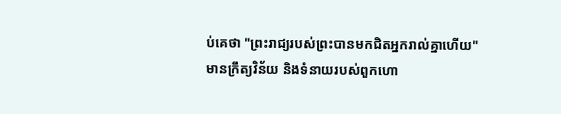ប់គេថា "ព្រះរាជ្យរបស់ព្រះបានមកជិតអ្នករាល់គ្នាហើយ"
មានក្រឹត្យវិន័យ និងទំនាយរបស់ពួកហោ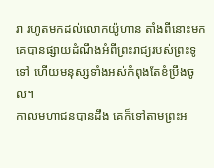រា រហូតមកដល់លោកយ៉ូហាន តាំងពីនោះមក គេបានផ្សាយដំណឹងអំពីព្រះរាជ្យរបស់ព្រះទូទៅ ហើយមនុស្សទាំងអស់កំពុងតែខំប្រឹងចូល។
កាលមហាជនបានដឹង គេក៏ទៅតាមព្រះអ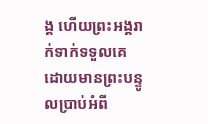ង្គ ហើយព្រះអង្គរាក់ទាក់ទទួលគេ ដោយមានព្រះបន្ទូលប្រាប់អំពី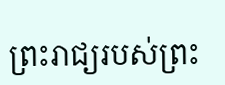ព្រះរាជ្យរបស់ព្រះ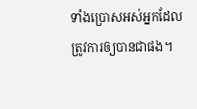ទាំងប្រោសអស់អ្នកដែលត្រូវការឲ្យបានជាផង។